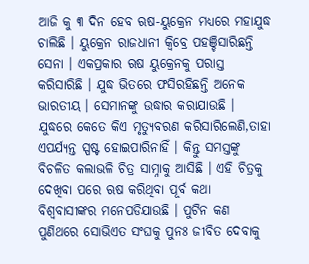ଆଜି କୁ ୩ ଦିନ ହେବ ଋଷ-ୟୁକ୍ରେନ ମଧ୍ୟରେ ମହାଯୁଦ୍ଧ ଚାଲିଛି । ୟୁକ୍ରେନ ରାଜଧାନୀ କ୍ୱିବ୍ରେ ପହଞ୍ଚିସାରିଛନ୍ତି ସେନା । ଏକପ୍ରକାର ଋଷ ୟୁକ୍ରେନକୁ ପରାସ୍ତ କରିସାରିଛି । ଯୁଦ୍ଧ ଭିତରେ ଫସିରହିଛନ୍ତି ଅନେକ ଭାରତୀୟ । ସେମାନଙ୍କୁ ଉଦ୍ଧାର କରାଯାଉଛି । ଯୁଦ୍ଧରେ କେତେ କିଏ ମୃତ୍ୟୁବରଣ କରିସାରିଲେଣି,ତାହା ଏପର୍ଯ୍ୟନ୍ତ ସ୍ପଷ୍ଟ ହୋଇପାରିନାହିଁ । କିନ୍ତୁ ସମସ୍ତଙ୍କୁ ବିଚଳିତ କଲାଭଳି ଚିତ୍ର ସାମ୍ନାକୁ ଆସିଛି । ଏହି ଚିତ୍ରକୁ ଦେଖିବା ପରେ ଋଷ କରିଥିବା ପୂର୍ବ କଥା ବିଶ୍ୱବାସୀଙ୍କର ମନେପଡିଯାଉଛି । ପୁଟିନ କଣ ପୁଣିଥରେ ସୋଭିଏତ ସଂଘକୁ ପୁନଃ ଜୀବିତ ଦେବାକୁ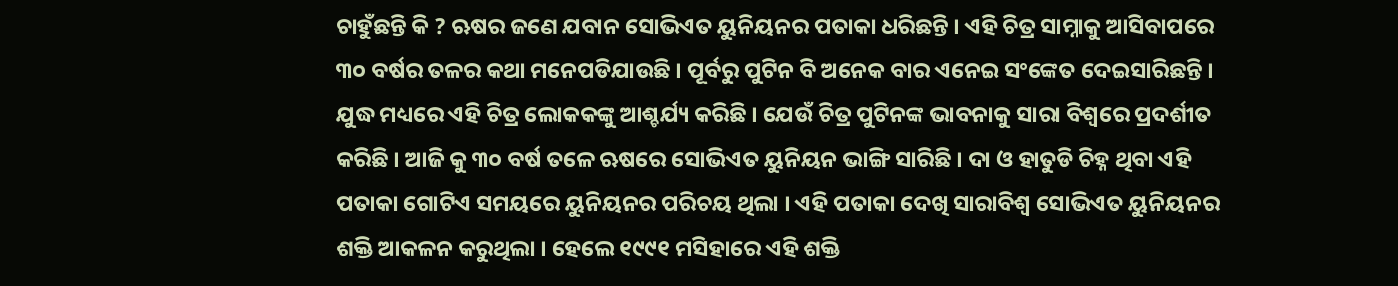ଚାହୁଁଛନ୍ତି କି ? ଋଷର ଜଣେ ଯବାନ ସୋଭିଏତ ୟୁନିୟନର ପତାକା ଧରିଛନ୍ତି । ଏହି ଚିତ୍ର ସାମ୍ନାକୁ ଆସିବାପରେ ୩୦ ବର୍ଷର ତଳର କଥା ମନେପଡିଯାଉଛି । ପୂର୍ବରୁ ପୁଟିନ ବି ଅନେକ ବାର ଏନେଇ ସଂଙ୍କେତ ଦେଇସାରିଛନ୍ତି । ଯୁଦ୍ଧ ମଧ୍ୟରେ ଏହି ଚିତ୍ର ଲୋକକଙ୍କୁ ଆଶ୍ଚର୍ଯ୍ୟ କରିଛି । ଯେଉଁ ଚିତ୍ର ପୁଟିନଙ୍କ ଭାବନାକୁ ସାରା ବିଶ୍ୱରେ ପ୍ରଦର୍ଶୀତ କରିଛି । ଆଜି କୁ ୩୦ ବର୍ଷ ତଳେ ଋଷରେ ସୋଭିଏତ ୟୁନିୟନ ଭାଙ୍ଗି ସାରିଛି । ଦା ଓ ହାତୁଡି ଚିହ୍ନ ଥିବା ଏହି ପତାକା ଗୋଟିଏ ସମୟରେ ୟୁନିୟନର ପରିଚୟ ଥିଲା । ଏହି ପତାକା ଦେଖି ସାରାବିଶ୍ୱ ସୋଭିଏତ ୟୁନିୟନର ଶକ୍ତି ଆକଳନ କରୁଥିଲା । ହେଲେ ୧୯୯୧ ମସିହାରେ ଏହି ଶକ୍ତି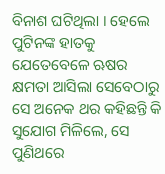ବିନାଶ ଘଟିଥିଲା । ହେଲେ ପୁଟିନଙ୍କ ହାତକୁ ଯେତେବେଳେ ଋଷର କ୍ଷମତା ଆସିଲା ସେବେଠାରୁ ସେ ଅନେକ ଥର କହିଛନ୍ତି କି ସୁଯୋଗ ମିଳିଲେ, ସେ ପୁଣିଥରେ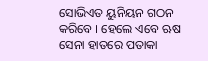ସୋଭିଏତ ୟୁନିୟନ ଗଠନ କରିବେ । ହେଲେ ଏବେ ଋଷ ସେନା ହାତରେ ପତାକା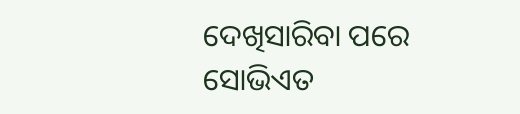ଦେଖିସାରିବା ପରେ ସୋଭିଏତ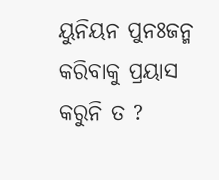ୟୁନିୟନ ପୁନଃଜନ୍ମ କରିବାକୁ ପ୍ରୟାସ କରୁନି ତ ?